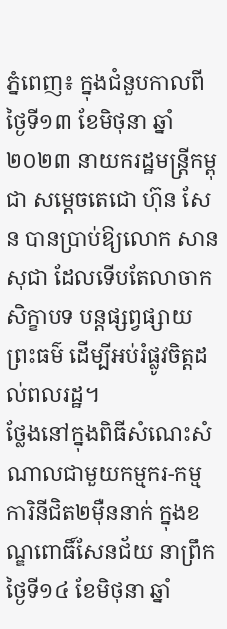ភ្នំពេញ៖ ក្នុងជំនួបកាលពីថ្ងៃទី១៣ ខែមិថុនា ឆ្នាំ២០២៣ នាយករដ្ឋមន្ត្រីកម្ពុជា សម្តេចតេជោ ហ៊ុន សែន បានប្រាប់ឱ្យលោក សាន សុជា ដែលទើបតែលាចាកសិក្ខាបទ បន្តផ្សព្វផ្សាយព្រះធម៌ ដើម្បីអប់រំផ្លូវចិត្តដល់ពលរដ្ឋ។
ថ្លែងនៅក្នុងពិធីសំណេះសំណាលជាមួយកម្មករ-កម្មការិនីជិត២ម៉ឺននាក់ ក្នុងខណ្ឌពោធិ៍សែនជ័យ នាព្រឹកថ្ងៃទី១៤ ខែមិថុនា ឆ្នាំ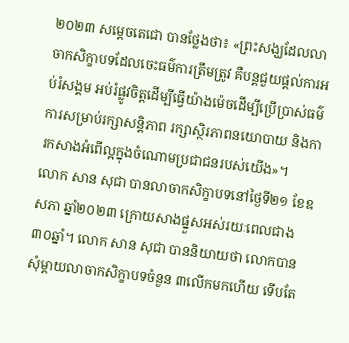២០២៣ សម្តេចតេជោ បានថ្លែងថា៖ «ព្រះសង្ឃដែលលាចាកសិក្ខាបទដែលចេះធម៌ការត្រឹមត្រូវ គឺបន្តជួយផ្តល់ការអប់រំសង្គម អប់រំផ្លូវចិត្តដើម្បីធ្វើយ៉ាងម៉េចដើម្បីប្រើប្រាស់ធម៌ការសម្រាប់រក្សាសន្តិភាព រក្សាស្ថិរភាពនយោបាយ និងការកសាងអំពើល្អក្នុងចំណោមប្រជាជនរបស់យើង»។
លោក សាន សុជា បានលាចាកសិក្ខាបទនៅថ្ងៃទី២១ ខែឧសភា ឆ្នាំ២០២៣ ក្រោយសាងផ្នួសអស់រយៈពេលជាង ៣០ឆ្នាំ។ លោក សាន សុជា បាននិយាយថា លោកបានសុំម្តាយលាចាកសិក្ខាបទចំនួន ៣លើកមកហើយ ទើបតែ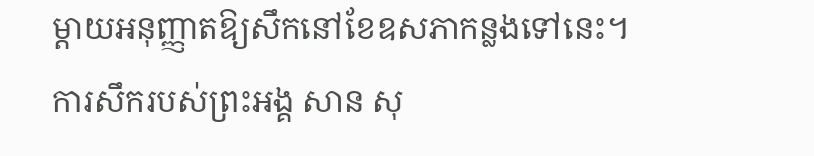ម្តាយអនុញ្ញាតឱ្យសឹកនៅខែឧសភាកន្លងទៅនេះ។
ការសឹករបស់ព្រះអង្គ សាន សុ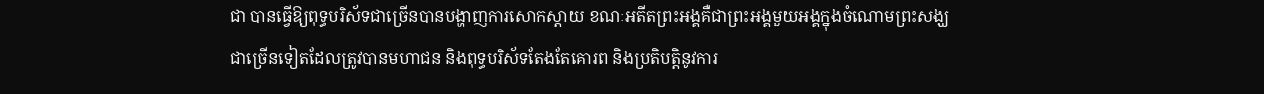ជា បានធ្វើឱ្យពុទ្ធបរិស័ទជាច្រើនបានបង្ហាញការសោកស្តាយ ខណៈអតីតព្រះអង្គគឺជាព្រះអង្គមួយអង្គក្នុងចំណោមព្រះសង្ឃជាច្រើនទៀតដែលត្រូវបានមហាជន និងពុទ្ធបរិស័ទតែងតែគោរព និងប្រតិបត្តិនូវការ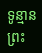ទូន្មានព្រះ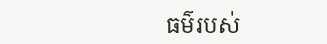ធម៌របស់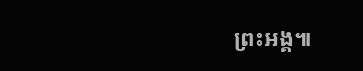ព្រះអង្គ៕